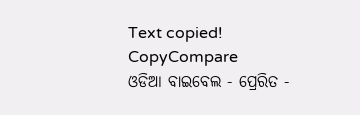Text copied!
CopyCompare
ଓଡିଆ ବାଇବେଲ - ପ୍ରେରିତ -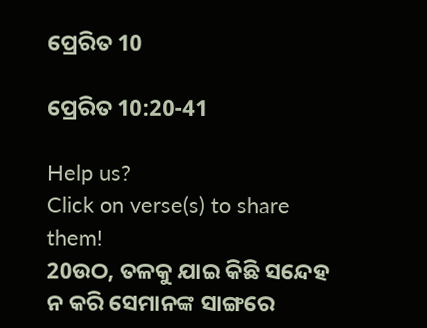ପ୍ରେରିତ 10

ପ୍ରେରିତ 10:20-41

Help us?
Click on verse(s) to share them!
20ଉଠ, ତଳକୁ ଯାଇ କିଛି ସନ୍ଦେହ ନ କରି ସେମାନଙ୍କ ସାଙ୍ଗରେ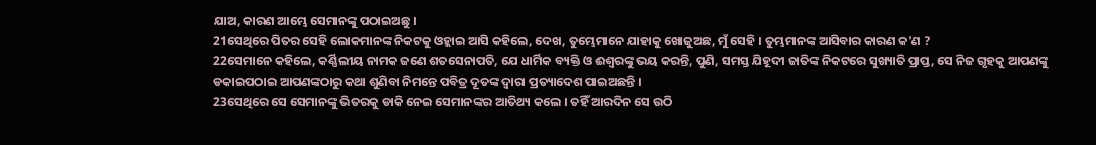ଯାଅ, କାରଣ ଆମ୍ଭେ ସେମାନଙ୍କୁ ପଠାଇଅଛୁ ।
21ସେଥିରେ ପିତର ସେହି ଲୋକମାନଙ୍କ ନିକଟକୁ ଓହ୍ଲାଇ ଆସି କହିଲେ, ଦେଖ, ତୁମ୍ଭେମାନେ ଯାହାକୁ ଖୋଜୁଅଛ, ମୁଁ ସେହି । ତୁମ୍ଭମାନଙ୍କ ଆସିବାର କାରଣ କ'ଣ ?
22ସେମାନେ କହିଲେ, କର୍ଣ୍ଣିଲୀୟ ନାମକ ଜଣେ ଶତସେନାପତି, ଯେ ଧାର୍ମିକ ବ୍ୟକ୍ତି ଓ ଈଶ୍ୱରଙ୍କୁ ଭୟ କରନ୍ତି, ପୁଣି, ସମସ୍ତ ଯିହୂଦୀ ଜାତିଙ୍କ ନିକଟରେ ସୁଖ୍ୟାତି ପ୍ରାପ୍ତ, ସେ ନିଜ ଗୃହକୁ ଆପଣଙ୍କୁ ଡକାଇପଠାଇ ଆପଣଙ୍କଠାରୁ କଥା ଶୁଣିବା ନିମନ୍ତେ ପବିତ୍ର ଦୂତଙ୍କ ଦ୍ୱାରା ପ୍ରତ୍ୟାଦେଶ ପାଇଅଛନ୍ତି ।
23ସେଥିରେ ସେ ସେମାନଙ୍କୁ ଭିତରକୁ ଡାକି ନେଇ ସେମାନଙ୍କର ଆତିଥ୍ୟ କଲେ । ତହିଁ ଆରଦିନ ସେ ଉଠି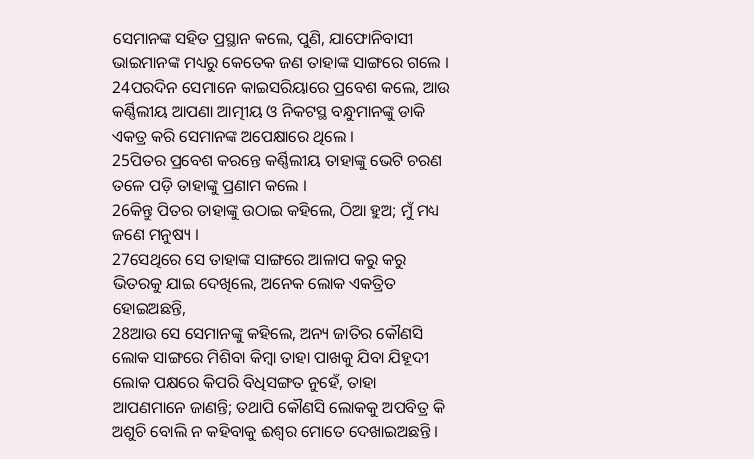ସେମାନଙ୍କ ସହିତ ପ୍ରସ୍ଥାନ କଲେ, ପୁଣି, ଯାଫୋନିବାସୀ ଭାଇମାନଙ୍କ ମଧ୍ୟରୁ କେତେକ ଜଣ ତାହାଙ୍କ ସାଙ୍ଗରେ ଗଲେ ।
24ପରଦିନ ସେମାନେ କାଇସରିୟାରେ ପ୍ରବେଶ କଲେ, ଆଉ କର୍ଣ୍ଣିଲୀୟ ଆପଣା ଆତ୍ମୀୟ ଓ ନିକଟସ୍ଥ ବନ୍ଧୁମାନଙ୍କୁ ଡାକି ଏକତ୍ର କରି ସେମାନଙ୍କ ଅପେକ୍ଷାରେ ଥିଲେ ।
25ପିତର ପ୍ରବେଶ କରନ୍ତେ କର୍ଣ୍ଣିଲୀୟ ତାହାଙ୍କୁ ଭେଟି ଚରଣ ତଳେ ପଡ଼ି ତାହାଙ୍କୁ ପ୍ରଣାମ କଲେ ।
26କିନ୍ତୁ ପିତର ତାହାଙ୍କୁ ଉଠାଇ କହିଲେ, ଠିଆ ହୁଅ; ମୁଁ ମଧ୍ୟ ଜଣେ ମନୁଷ୍ୟ ।
27ସେଥିରେ ସେ ତାହାଙ୍କ ସାଙ୍ଗରେ ଆଳାପ କରୁ କରୁ ଭିତରକୁ ଯାଇ ଦେଖିଲେ, ଅନେକ ଲୋକ ଏକତ୍ରିତ ହୋଇଅଛନ୍ତି,
28ଆଉ ସେ ସେମାନଙ୍କୁ କହିଲେ, ଅନ୍ୟ ଜାତିର କୌଣସି ଲୋକ ସାଙ୍ଗରେ ମିଶିବା କିମ୍ବା ତାହା ପାଖକୁ ଯିବା ଯିହୂଦୀ ଲୋକ ପକ୍ଷରେ କିପରି ବିଧିସଙ୍ଗତ ନୁହେଁ, ତାହା ଆପଣମାନେ ଜାଣନ୍ତି; ତଥାପି କୌଣସି ଲୋକକୁ ଅପବିତ୍ର କି ଅଶୁଚି ବୋଲି ନ କହିବାକୁ ଈଶ୍ୱର ମୋତେ ଦେଖାଇଅଛନ୍ତି ।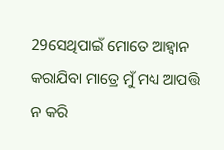29ସେଥିପାଇଁ ମୋତେ ଆହ୍ୱାନ କରାଯିବା ମାତ୍ରେ ମୁଁ ମଧ୍ୟ ଆପତ୍ତି ନ କରି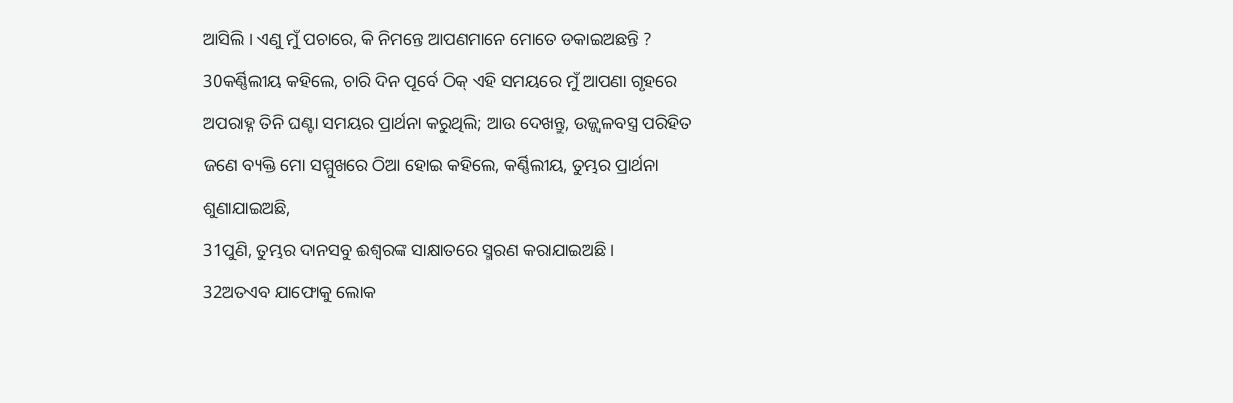ଆସିଲି । ଏଣୁ ମୁଁ ପଚାରେ, କି ନିମନ୍ତେ ଆପଣମାନେ ମୋତେ ଡକାଇଅଛନ୍ତି ?
30କର୍ଣ୍ଣିଲୀୟ କହିଲେ, ଚାରି ଦିନ ପୂର୍ବେ ଠିକ୍ ଏହି ସମୟରେ ମୁଁ ଆପଣା ଗୃହରେ ଅପରାହ୍ନ ତିନି ଘଣ୍ଟା ସମୟର ପ୍ରାର୍ଥନା କରୁଥିଲି; ଆଉ ଦେଖନ୍ତୁ, ଉଜ୍ଜ୍ୱଳବସ୍ତ୍ର ପରିହିତ ଜଣେ ବ୍ୟକ୍ତି ମୋ ସମ୍ମୁଖରେ ଠିଆ ହୋଇ କହିଲେ, କର୍ଣ୍ଣିଲୀୟ, ତୁମ୍ଭର ପ୍ରାର୍ଥନା ଶୁଣାଯାଇଅଛି,
31ପୁଣି, ତୁମ୍ଭର ଦାନସବୁ ଈଶ୍ୱରଙ୍କ ସାକ୍ଷାତରେ ସ୍ମରଣ କରାଯାଇଅଛି ।
32ଅତଏବ ଯାଫୋକୁ ଲୋକ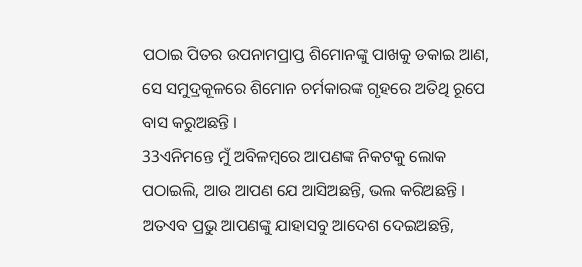ପଠାଇ ପିତର ଉପନାମପ୍ରାପ୍ତ ଶିମୋନଙ୍କୁ ପାଖକୁ ଡକାଇ ଆଣ, ସେ ସମୁଦ୍ରକୂଳରେ ଶିମୋନ ଚର୍ମକାରଙ୍କ ଗୃହରେ ଅତିଥି ରୂପେ ବାସ କରୁଅଛନ୍ତି ।
33ଏନିମନ୍ତେ ମୁଁ ଅବିଳମ୍ବରେ ଆପଣଙ୍କ ନିକଟକୁ ଲୋକ ପଠାଇଲି, ଆଉ ଆପଣ ଯେ ଆସିଅଛନ୍ତି, ଭଲ କରିଅଛନ୍ତି । ଅତଏବ ପ୍ରଭୁ ଆପଣଙ୍କୁ ଯାହାସବୁ ଆଦେଶ ଦେଇଅଛନ୍ତି,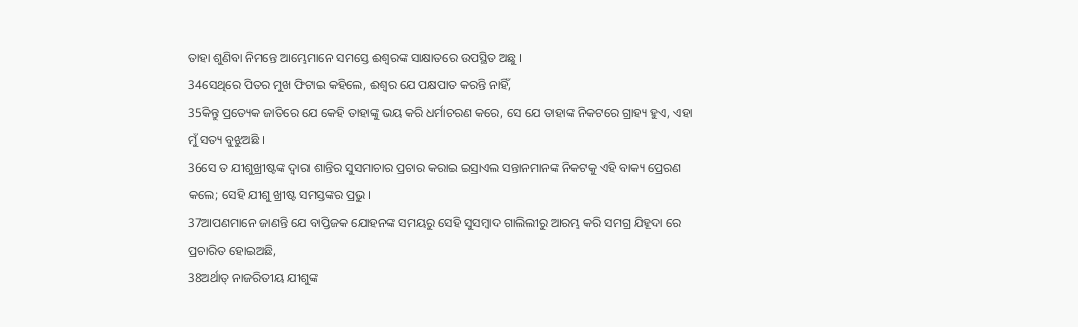ତାହା ଶୁଣିବା ନିମନ୍ତେ ଆମ୍ଭେମାନେ ସମସ୍ତେ ଈଶ୍ୱରଙ୍କ ସାକ୍ଷାତରେ ଉପସ୍ଥିତ ଅଛୁ ।
34ସେଥିରେ ପିତର ମୁଖ ଫିଟାଇ କହିଲେ, ଈଶ୍ୱର ଯେ ପକ୍ଷପାତ କରନ୍ତି ନାହିଁ,
35କିନ୍ତୁ ପ୍ରତ୍ୟେକ ଜାତିରେ ଯେ କେହି ତାହାଙ୍କୁ ଭୟ କରି ଧର୍ମାଚରଣ କରେ, ସେ ଯେ ତାହାଙ୍କ ନିକଟରେ ଗ୍ରାହ୍ୟ ହୁଏ, ଏହା ମୁଁ ସତ୍ୟ ବୁଝୁଅଛି ।
36ସେ ତ ଯୀଶୁଖ୍ରୀଷ୍ଟଙ୍କ ଦ୍ୱାରା ଶାନ୍ତିର ସୁସମାଚାର ପ୍ରଚାର କରାଇ ଇସ୍ରାଏଲ ସନ୍ତାନମାନଙ୍କ ନିକଟକୁ ଏହି ବାକ୍ୟ ପ୍ରେରଣ କଲେ; ସେହି ଯୀଶୁ ଖ୍ରୀଷ୍ଟ ସମସ୍ତଙ୍କର ପ୍ରଭୁ ।
37ଆପଣମାନେ ଜାଣନ୍ତି ଯେ ବାପ୍ତିଜକ ଯୋହନଙ୍କ ସମୟରୁ ସେହି ସୁସମ୍ବାଦ ଗାଲିଲୀରୁ ଆରମ୍ଭ କରି ସମଗ୍ର ଯିହୂଦା ରେ ପ୍ରଚାରିତ ହୋଇଅଛି,
38ଅର୍ଥାତ୍ ନାଜରିତୀୟ ଯୀଶୁଙ୍କ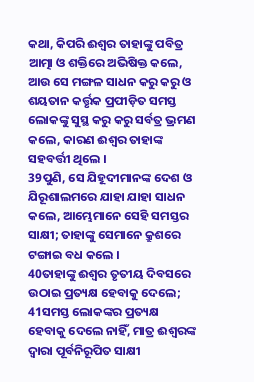କଥା, କିପରି ଈଶ୍ୱର ତାହାଙ୍କୁ ପବିତ୍ର ଆତ୍ମା ଓ ଶକ୍ତିରେ ଅଭିଷିକ୍ତ କଲେ, ଆଉ ସେ ମଙ୍ଗଳ ସାଧନ କରୁ କରୁ ଓ ଶୟତାନ କର୍ତ୍ତୃକ ପ୍ରପୀଡ଼ିତ ସମସ୍ତ ଲୋକଙ୍କୁ ସୁସ୍ଥ କରୁ କରୁ ସର୍ବତ୍ର ଭ୍ରମଣ କଲେ, କାରଣ ଈଶ୍ୱର ତାହାଙ୍କ ସହବର୍ତ୍ତୀ ଥିଲେ ।
39ପୁଣି, ସେ ଯିହୂଦୀମାନଙ୍କ ଦେଶ ଓ ଯିରୂଶାଲମରେ ଯାହା ଯାହା ସାଧନ କଲେ, ଆମ୍ଭେମାନେ ସେହି ସମସ୍ତର ସାକ୍ଷୀ; ତାହାଙ୍କୁ ସେମାନେ କ୍ରୁଶରେ ଟଙ୍ଗାଇ ବଧ କଲେ ।
40ତାହାଙ୍କୁ ଈଶ୍ୱର ତୃତୀୟ ଦିବସରେ ଉଠାଇ ପ୍ରତ୍ୟକ୍ଷ ହେବାକୁ ଦେଲେ;
41ସମସ୍ତ ଲୋକଙ୍କର ପ୍ରତ୍ୟକ୍ଷ ହେବାକୁ ଦେଲେ ନାହିଁ, ମାତ୍ର ଈଶ୍ୱରଙ୍କ ଦ୍ୱାରା ପୂର୍ବନିରୂପିତ ସାକ୍ଷୀ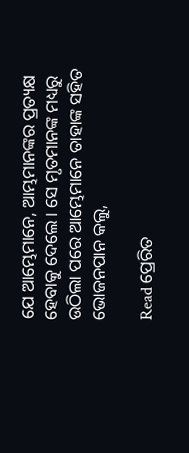ଯେ ଆମ୍ଭେମାନେ, ଆମ୍ଭମାନଙ୍କର ପ୍ରତ୍ୟକ୍ଷ ହେବାକୁ ଦେଲେ । ସେ ମୃତମାନଙ୍କ ମଧ୍ୟରୁ ଉଠିଲା ପରେ ଆମ୍ଭେମାନେ ତାହାଙ୍କ ସହିତ ଭୋଜନପାନ କଲୁ,

Read ପ୍ରେରିତ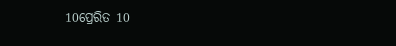10ପ୍ରେରିତ 10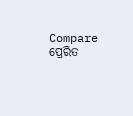Compare ପ୍ରେରିତ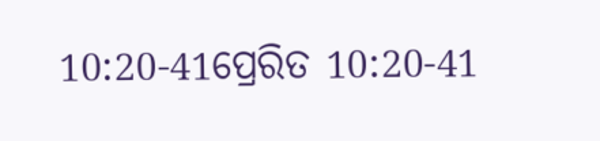10:20-41ପ୍ରେରିତ 10:20-41